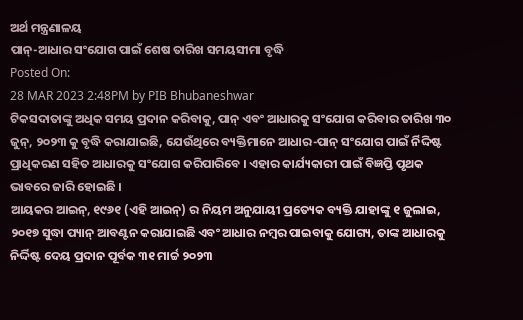ଅର୍ଥ ମନ୍ତ୍ରଣାଳୟ
ପାନ୍-ଆଧାର ସଂଯୋଗ ପାଇଁ ଶେଷ ତାରିଖ ସମୟସୀମା ବୃଦ୍ଧି
Posted On:
28 MAR 2023 2:48PM by PIB Bhubaneshwar
ଟିକସଦାତାଙ୍କୁ ଅଧିକ ସମୟ ପ୍ରଦାନ କରିବାକୁ, ପାନ୍ ଏବଂ ଆଧାରକୁ ସଂଯୋଗ କରିବାର ତାରିଖ ୩୦ ଜୁନ୍, ୨୦୨୩ କୁ ବୃଦ୍ଧି କରାଯାଇଛି, ଯେଉଁଥିରେ ବ୍ୟକ୍ତିମାନେ ଆଧାର-ପାନ୍ ସଂଯୋଗ ପାଇଁ ର୍ନିଦ୍ଦିଷ୍ଟ ପ୍ରାଧିକରଣ ସହିତ ଆଧାରକୁ ସଂଯୋଗ କରିପାରିବେ । ଏହାର କାର୍ଯ୍ୟକାରୀ ପାଇଁ ବିଜ୍ଞପ୍ତି ପୃଥକ ଭାବରେ ଜାରି ହୋଇଛି ।
ଆୟକର ଆଇନ୍, ୧୯୬୧ (ଏହି ଆଇନ୍) ର ନିୟମ ଅନୁଯାୟୀ ପ୍ରତ୍ୟେକ ବ୍ୟକ୍ତି ଯାହାଙ୍କୁ ୧ ଜୁଲାଇ, ୨୦୧୭ ସୁଦ୍ଧା ପ୍ୟାନ୍ ଆବଣ୍ଟନ କରାଯାଇଛି ଏବଂ ଆଧାର ନମ୍ବର ପାଇବାକୁ ଯୋଗ୍ୟ, ତାଙ୍କ ଆଧାରକୁ ନିର୍ଦ୍ଦିଷ୍ଟ ଦେୟ ପ୍ରଦାନ ପୂର୍ବକ ୩୧ ମାର୍ଚ୍ଚ ୨୦୨୩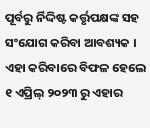ପୂର୍ବରୁ ର୍ନିଦ୍ଦିଷ୍ଟ କର୍ତ୍ତୃପକ୍ଷଙ୍କ ସହ ସଂଯୋଗ କରିବା ଆବଶ୍ୟକ । ଏହା କରିବାରେ ବିଫଳ ହେଲେ ୧ ଏପ୍ରିଲ୍ ୨୦୨୩ ରୁ ଏହାର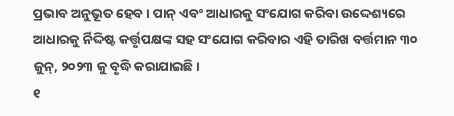ପ୍ରଭାବ ଅନୁଭୂତ ହେବ । ପାନ୍ ଏବଂ ଆଧାରକୁ ସଂଯୋଗ କରିବା ଉଦ୍ଦେଶ୍ୟରେ ଆଧାରକୁ ର୍ନିଦ୍ଦିଷ୍ଟ କର୍ତ୍ତୃପକ୍ଷଙ୍କ ସହ ସଂଯୋଗ କରିବାର ଏହି ତାରିଖ ବର୍ତ୍ତମାନ ୩୦ ଜୁନ୍, ୨୦୨୩ କୁ ବୃଦ୍ଧି କରାଯାଇଛି ।
୧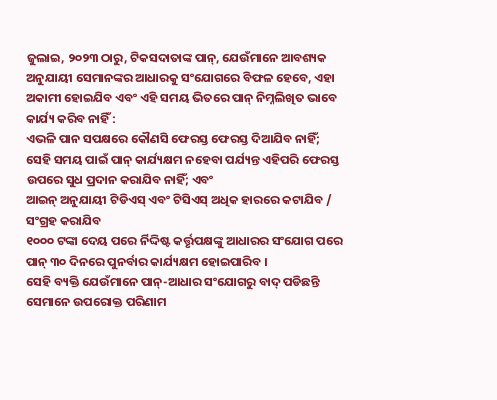ଜୁଲାଇ, ୨୦୨୩ ଠାରୁ, ଟିକସଦାତାଙ୍କ ପାନ୍, ଯେଉଁମାନେ ଆବଶ୍ୟକ ଅନୁଯାୟୀ ସେମାନଙ୍କର ଆଧାରକୁ ସଂଯୋଗରେ ବିଫଳ ହେବେ, ଏହା ଅକାମୀ ହୋଇଯିବ ଏବଂ ଏହି ସମୟ ଭିତରେ ପାନ୍ ନିମ୍ନଲିଖିତ ଭାବେ କାର୍ଯ୍ୟ କରିବ ନାହିଁ :
ଏଭଳି ପାନ ସପକ୍ଷରେ କୌଣସି ଫେରସ୍ତ ଫେରସ୍ତ ଦିଆଯିବ ନାହିଁ;
ସେହି ସମୟ ପାଇଁ ପାନ୍ କାର୍ଯ୍ୟକ୍ଷମ ନହେବା ପର୍ଯ୍ୟନ୍ତ ଏହିପରି ଫେରସ୍ତ ଉପରେ ସୁଧ ପ୍ରଦାନ କରାଯିବ ନାହିଁ; ଏବଂ
ଆଇନ୍ ଅନୁଯାୟୀ ଟିଡିଏସ୍ ଏବଂ ଟିସିଏସ୍ ଅଧିକ ହାରରେ କଟାଯିବ / ସଂଗ୍ରହ କରାଯିବ
୧୦୦୦ ଟଙ୍କା ଦେୟ ପରେ ର୍ନିଦ୍ଦିଷ୍ଟ କର୍ତ୍ତୃପକ୍ଷଙ୍କୁ ଆଧାରର ସଂଯୋଗ ପରେ ପାନ୍ ୩୦ ଦିନରେ ପୁନର୍ବାର କାର୍ଯ୍ୟକ୍ଷମ ହୋଇପାରିବ ।
ସେହି ବ୍ୟକ୍ତି ଯେଉଁମାନେ ପାନ୍-ଆଧାର ସଂଯୋଗରୁ ବାଦ୍ ପଡିଛନ୍ତି ସେମାନେ ଉପରୋକ୍ତ ପରିଣାମ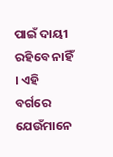ପାଇଁ ଦାୟୀ ରହିବେ ନାହିଁ । ଏହି ବର୍ଗରେ ଯେଉଁମାନେ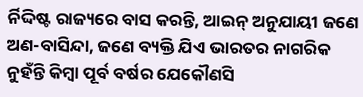ର୍ନିଦ୍ଦିଷ୍ଟ ରାଜ୍ୟରେ ବାସ କରନ୍ତି, ଆଇନ୍ ଅନୁଯାୟୀ ଜଣେ ଅଣ-ବାସିନ୍ଦା, ଜଣେ ବ୍ୟକ୍ତି ଯିଏ ଭାରତର ନାଗରିକ ନୁହଁନ୍ତି କିମ୍ବା ପୂର୍ବ ବର୍ଷର ଯେକୌଣସି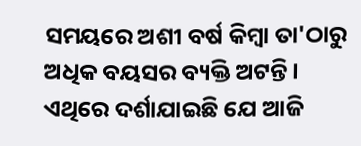ସମୟରେ ଅଶୀ ବର୍ଷ କିମ୍ବା ତା'ଠାରୁ ଅଧିକ ବୟସର ବ୍ୟକ୍ତି ଅଟନ୍ତି ।
ଏଥିରେ ଦର୍ଶାଯାଇଛି ଯେ ଆଜି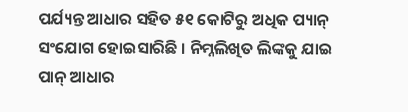ପର୍ଯ୍ୟନ୍ତ ଆଧାର ସହିତ ୫୧ କୋଟିରୁ ଅଧିକ ପ୍ୟାନ୍ ସଂଯୋଗ ହୋଇସାରିଛି । ନିମ୍ନଲିଖିତ ଲିଙ୍କକୁ ଯାଇ ପାନ୍ ଆଧାର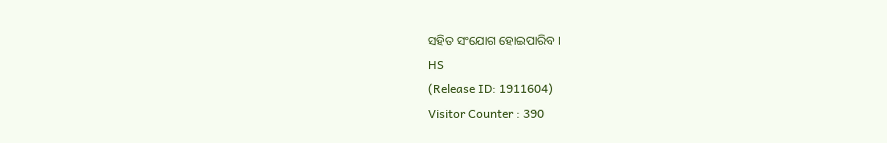ସହିତ ସଂଯୋଗ ହୋଇପାରିବ ।
HS
(Release ID: 1911604)
Visitor Counter : 390